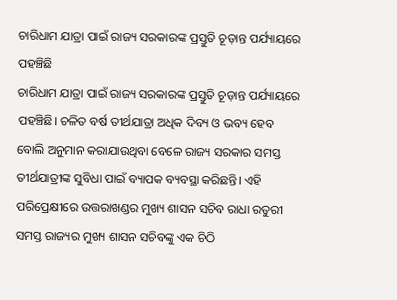ଚାରିଧାମ ଯାତ୍ରା ପାଇଁ ରାଜ୍ୟ ସରକାରଙ୍କ ପ୍ରସ୍ତୁତି ଚୂଡ଼ାନ୍ତ ପର୍ଯ୍ୟାୟରେ ପହଞ୍ଚିଛି
ଚାରିଧାମ ଯାତ୍ରା ପାଇଁ ରାଜ୍ୟ ସରକାରଙ୍କ ପ୍ରସ୍ତୁତି ଚୂଡ଼ାନ୍ତ ପର୍ଯ୍ୟାୟରେ ପହଞ୍ଚିଛି। ଚଳିତ ବର୍ଷ ତୀର୍ଥଯାତ୍ରା ଅଧିକ ଦିବ୍ୟ ଓ ଭବ୍ୟ ହେବ ବୋଲି ଅନୁମାନ କରାଯାଉଥିବା ବେଳେ ରାଜ୍ୟ ସରକାର ସମସ୍ତ ତୀର୍ଥଯାତ୍ରୀଙ୍କ ସୁବିଧା ପାଇଁ ବ୍ୟାପକ ବ୍ୟବସ୍ଥା କରିଛନ୍ତି। ଏହି ପରିପ୍ରେକ୍ଷୀରେ ଉତ୍ତରାଖଣ୍ଡର ମୁଖ୍ୟ ଶାସନ ସଚିବ ରାଧା ରତୁରୀ ସମସ୍ତ ରାଜ୍ୟର ମୁଖ୍ୟ ଶାସନ ସଚିବଙ୍କୁ ଏକ ଚିଠି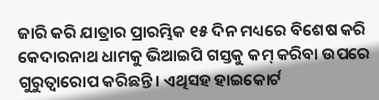ଜାରି କରି ଯାତ୍ରାର ପ୍ରାରମ୍ଭିକ ୧୫ ଦିନ ମଧ୍ୟରେ ବିଶେଷ କରି କେଦାରନାଥ ଧାମକୁ ଭିଆଇପି ଗସ୍ତକୁ କମ୍ କରିବା ଉପରେ ଗୁରୁତ୍ୱାରୋପ କରିଛନ୍ତି। ଏଥିସହ ହାଇକୋର୍ଟ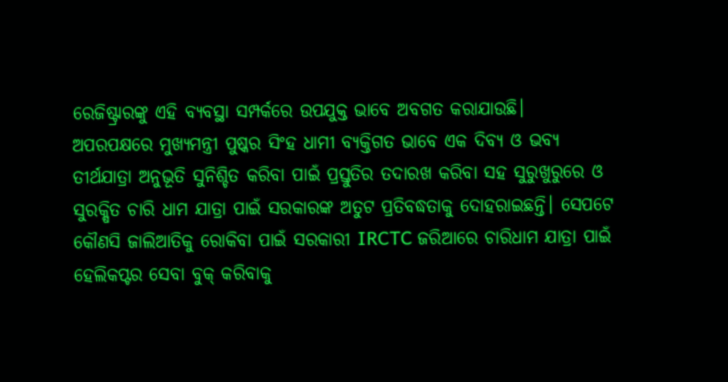ରେଜିଷ୍ଟ୍ରାରଙ୍କୁ ଏହି ବ୍ୟବସ୍ଥା ସମ୍ପର୍କରେ ଉପଯୁକ୍ତ ଭାବେ ଅବଗତ କରାଯାଉଛି।
ଅପରପକ୍ଷରେ ମୁଖ୍ୟମନ୍ତ୍ରୀ ପୁଷ୍କର ସିଂହ ଧାମୀ ବ୍ୟକ୍ତିଗତ ଭାବେ ଏକ ଦିବ୍ୟ ଓ ଭବ୍ୟ ତୀର୍ଥଯାତ୍ରା ଅନୁଭୂତି ସୁନିଶ୍ଚିତ କରିବା ପାଇଁ ପ୍ରସ୍ତୁତିର ତଦାରଖ କରିବା ସହ ସୁରୁଖୁରୁରେ ଓ ସୁରକ୍ଷିତ ଚାରି ଧାମ ଯାତ୍ରା ପାଇଁ ସରକାରଙ୍କ ଅତୁଟ ପ୍ରତିବଦ୍ଧତାକୁ ଦୋହରାଇଛନ୍ତି। ସେପଟେ କୌଣସି ଜାଲିଆତିକୁ ରୋକିବା ପାଇଁ ସରକାରୀ IRCTC ଜରିଆରେ ଚାରିଧାମ ଯାତ୍ରା ପାଇଁ ହେଲିକପ୍ଟର ସେବା ବୁକ୍ କରିବାକୁ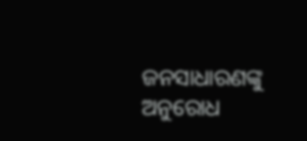ଜନସାଧାରଣଙ୍କୁ ଅନୁରୋଧ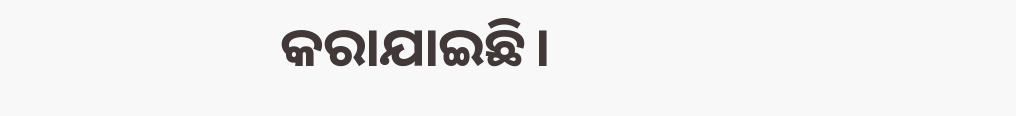କରାଯାଇଛି।